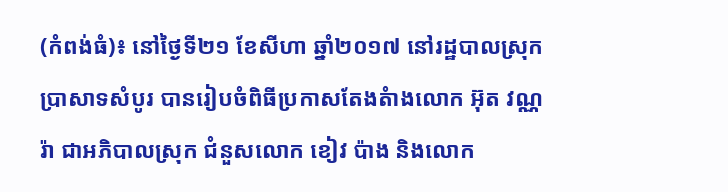(កំពង់ធំ)៖ នៅថ្ងៃទី២១ ខែសីហា ឆ្នាំ២០១៧ នៅរដ្ឋបាលស្រុកប្រាសាទសំបូរ បានរៀបចំពិធីប្រកាសតែងតំាងលោក អ៊ុត វណ្ណរ៉ា ជាអភិបាលស្រុក ជំនួសលោក ខៀវ ប៉ាង និងលោក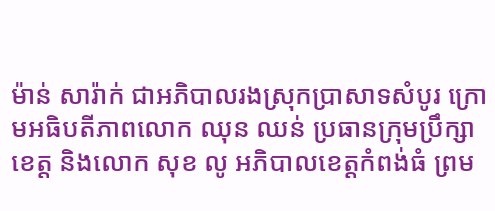ម៉ាន់ សារ៉ាក់ ជាអភិបាលរងស្រុកប្រាសាទសំបូរ ក្រោមអធិបតីភាពលោក ឈុន ឈន់ ប្រធានក្រុមប្រឹក្សាខេត្ត និងលោក សុខ លូ អភិបាលខេត្តកំពង់ធំ ព្រម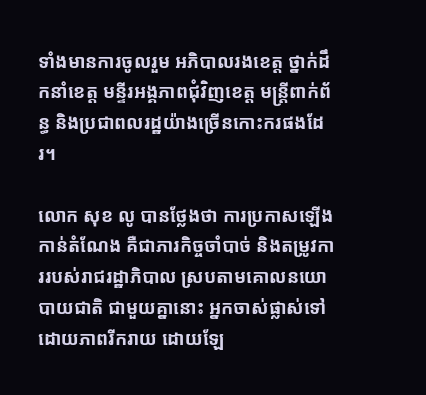ទាំងមានការចូលរួម អភិបាលរងខេត្ត ថ្នាក់ដឹកនាំខេត្ត មន្ទីរអង្គភាពជុំវិញខេត្ត មន្រ្តីពាក់ព័ន្ធ និងប្រជាពលរដ្ឋយ៉ាងច្រើនកោះករផងដែរ។

លោក សុខ លូ បានថ្លែងថា ការប្រកាសឡើងកាន់តំណែង គឺជាភារកិច្ចចាំបាច់ និងតម្រូវការរបស់រាជរដ្ឋាភិបាល ស្របតាមគោលនយោបាយជាតិ ជាមួយគ្នានោះ អ្នកចាស់ផ្លាស់ទៅដោយភាពរីករាយ ដោយឡែ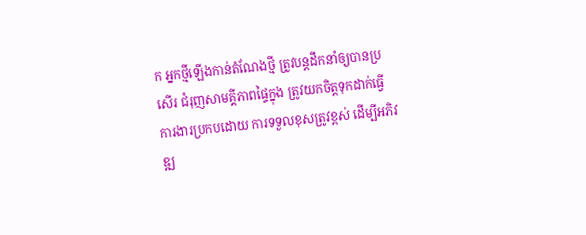ក អ្នកថ្មីឡើងកាន់តំណែងថ្មី ត្រូវបន្តដឹកនាំឲ្យបានប្រសើរ ជំរុញសាមគ្គីភាពផ្ទៃក្នុង ត្រូវយកចិត្តទុកដាក់ធ្វើការងារប្រកបដោយ ការទទួលខុសត្រូវខ្ពស់ ដើម្បីអភិវឌ្ឍ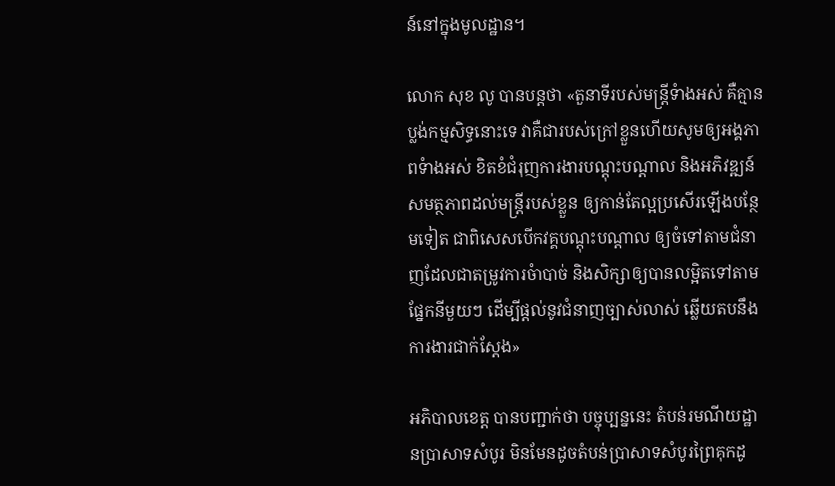ន៍នៅក្នុងមូលដ្ឋាន។

លោក សុខ លូ បានបន្តថា «តួនាទីរបស់មន្ត្រីទំាងអស់ គឺគ្មានប្លង់កម្មសិទ្ធនោះទេ វាគឺជារបស់ក្រៅខ្លួនហើយសូមឲ្យអង្គភាពទំាងអស់ ខិតខំជំរុញការងារបណ្តុះបណ្តាល និងអភិវឌ្ឍន៍សមត្ថភាពដល់មន្ត្រីរបស់ខ្លួន ឲ្យកាន់តែល្អប្រសើរឡើងបន្ថែមទៀត ជាពិសេសបើកវគ្គបណ្តុះបណ្តាល ឲ្យចំទៅតាមជំនាញដែលជាតម្រូវការចំាបាច់ និងសិក្សាឲ្យបានលម្អិតទៅតាមផ្នែកនីមួយៗ ដើម្បីផ្តល់នូវជំនាញច្បាស់លាស់ ឆ្លើយតបនឹងការងារជាក់ស្តែង»

អភិបាលខេត្ត បានបញ្ជាក់ថា បច្ចុប្បន្ននេះ តំបន់រមណីយដ្ឋានប្រាសាទសំបូរ មិនមែនដូចតំបន់ប្រាសាទសំបូរព្រៃគុកដូ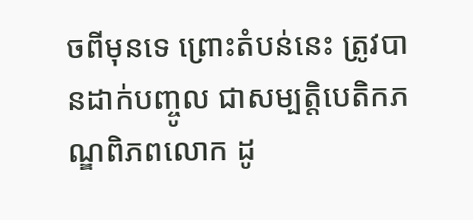ចពីមុនទេ ព្រោះតំបន់នេះ ត្រូវបានដាក់បញ្ចូល ជាសម្បត្តិបេតិកភណ្ឌពិភពលោក ដូ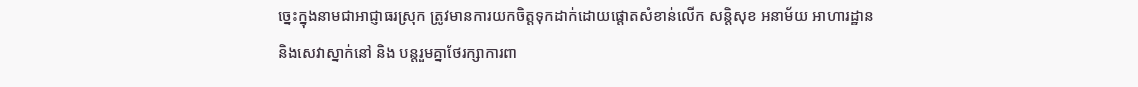ច្នេះក្នុងនាមជាអាជ្ញាធរស្រុក ត្រូវមានការយកចិត្តទុកដាក់ដោយផ្តោតសំខាន់លើក សន្តិសុខ អនាម័យ អាហារដ្ឋាន និងសេវាស្នាក់នៅ និង បន្តរួមគ្នាថែរក្សាការពា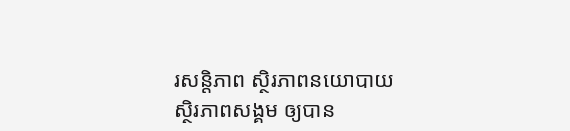រសន្តិភាព ស្ថិរភាពនយោបាយ ស្ថិរភាពសង្គម ឲ្យបាន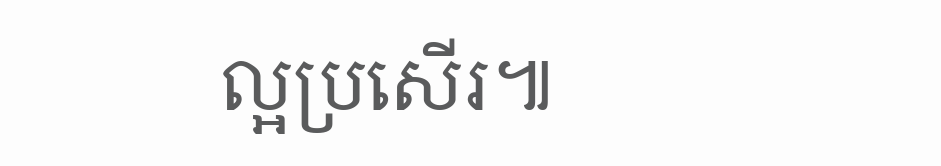ល្អប្រសើរ៕